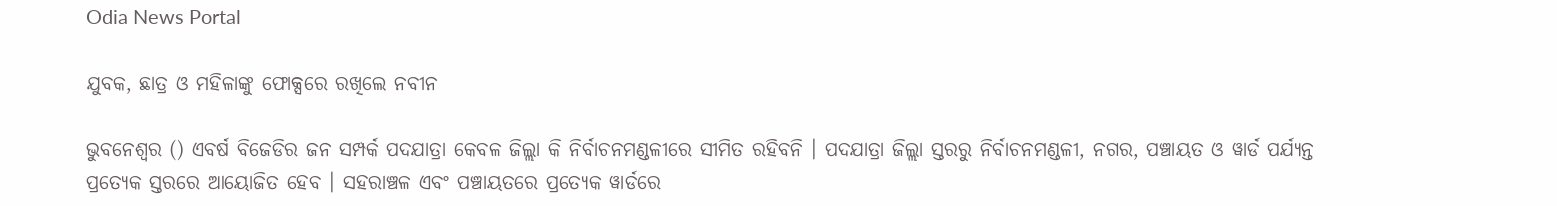Odia News Portal

ଯୁବକ, ଛାତ୍ର ଓ ମହିଳାଙ୍କୁ ଫୋକ୍ସରେ ରଖିଲେ ନବୀନ

ଭୁବନେଶ୍ବର () ଏବର୍ଷ ବିଜେଡିର ଜନ ସମ୍ପର୍କ ପଦଯାତ୍ରା କେବଳ ଜିଲ୍ଲା କି ନିର୍ବାଚନମଣ୍ଡଳୀରେ ସୀମିତ ରହିବନି । ପଦଯାତ୍ରା ଜିଲ୍ଲା ସ୍ତରରୁ ନିର୍ବାଚନମଣ୍ଡଳୀ, ନଗର, ପଞ୍ଚାୟତ ଓ ୱାର୍ଡ ପର୍ଯ୍ୟନ୍ତ ପ୍ରତ୍ୟେକ ସ୍ତରରେ ଆୟୋଜିତ ହେବ । ସହରାଞ୍ଚଳ ଏବଂ ପଞ୍ଚାୟତରେ ପ୍ରତ୍ୟେକ ୱାର୍ଡରେ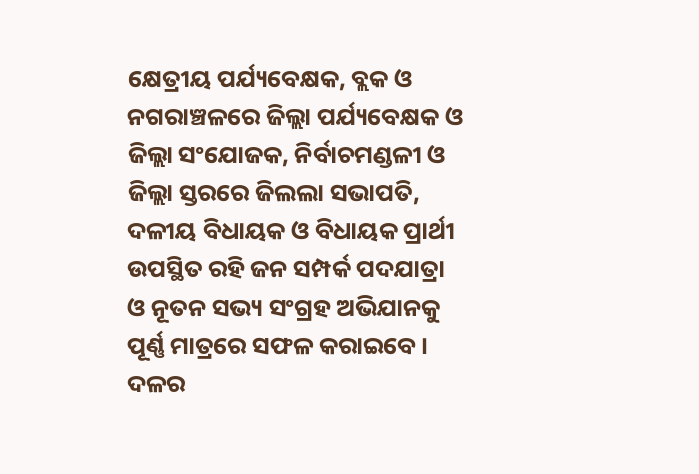କ୍ଷେତ୍ରୀୟ ପର୍ଯ୍ୟବେକ୍ଷକ, ବ୍ଲକ ଓ ନଗରାଞ୍ଚଳରେ ଜିଲ୍ଲା ପର୍ଯ୍ୟବେକ୍ଷକ ଓ ଜିଲ୍ଲା ସଂଯୋଜକ, ନିର୍ବାଚମଣ୍ଡଳୀ ଓ ଜିଲ୍ଲା ସ୍ତରରେ ଜିଲଲା ସଭାପତି, ଦଳୀୟ ବିଧାୟକ ଓ ବିଧାୟକ ପ୍ରାର୍ଥୀ ଉପସ୍ଥିତ ରହି ଜନ ସମ୍ପର୍କ ପଦଯାତ୍ରା ଓ ନୂତନ ସଭ୍ୟ ସଂଗ୍ରହ ଅଭିଯାନକୁ ପୂର୍ଣ୍ଣ ମାତ୍ରରେ ସଫଳ କରାଇବେ । ଦଳର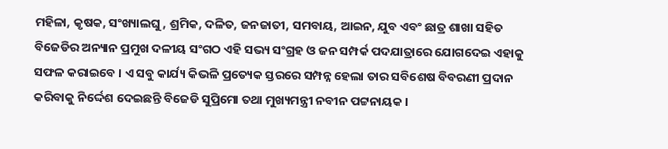ମହିଳା, କୃଷକ, ସଂଖ୍ୟାଲଘୁ, ଶ୍ରମିକ, ଦଳିତ, ଜନଜାତୀ, ସମବାୟ, ଆଇନ, ଯୁବ ଏବଂ ଛାତ୍ର ଶାଖା ସହିତ ବିଜେଡିର ଅନ୍ୟାନ ପ୍ରମୁଖ ଦଳୀୟ ସଂଗଠ ଏହି ସଭ୍ୟ ସଂଗ୍ରହ ଓ ଜନ ସମ୍ପର୍କ ପଦଯାତ୍ରାରେ ଯୋଗଦେଇ ଏହାକୁ ସଫଳ କରାଇବେ । ଏ ସବୁ କାର୍ଯ୍ୟ କିଭଳି ପ୍ରତ୍ୟେକ ସ୍ତରରେ ସମ୍ପନ୍ନ ହେଲା ତାର ସବିଶେଷ ବିବରଣୀ ପ୍ରଦାନ କରିବାକୁ ନିର୍ଦ୍ଦେଶ ଦେଇଛନ୍ତି ବିଜେଡି ସୁପ୍ରିମୋ ତଥା ମୁଖ୍ୟମନ୍ତ୍ରୀ ନବୀନ ପଟ୍ଟନାୟକ ।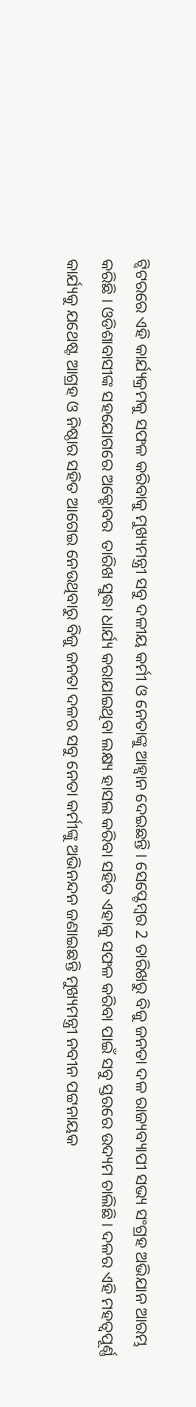ଟ୍ବିଟରରେ ଏହି କାର୍ଯ୍ୟକ୍ରମକୁ ସଫଳ କରିବାକୁ ମୁଖ୍ୟମନ୍ତ୍ରୀ ସବୁ ଦଳୀୟ କର୍ମୀ ଓ ନେତାଙ୍କୁ ଆହ୍ବାନ ଦେଇଛନ୍ତି । ସେପ୍ଟେମ୍ବର 2 ତାରିଖରୁ ବିଜୁ ଜନତା ଦଳ ରାଜ୍ୟବ୍ୟାପୀ ସଭ୍ୟ ସଂଗ୍ରହ ଅଭିଯାନ ଆରମ୍ଭ କରିଛି । ଓଡିଶାବାସୀଙ୍କ ସହଯୋଗରେ ଅକ୍ଟୋବର  ତାରିଖ ସୁଦ୍ଧା ଧାର୍ଯ୍ୟ କରାଯାଇଥିବା ଲକ୍ଷ୍ୟ ହାସଲ କରିବା ସହିତ ଏହାକୁ ସଫଳ କରିବା ପାଇଁ ସବୁ ସ୍ତରରେ ଉଦ୍ୟମ ଚାଲିଛି । ଦଳର ଏହି ମହତ୍ବପୂର୍ଣ୍ଣ କାର୍ଯ୍ୟକୁ ଯଥେଷ୍ଟ ଆଗ୍ରହ ଓ ନିଷ୍ଠାର ସହିତ ଆଗେଇ ନେଉଥିବାରୁ ବିଜୁ ଜନତା ଦଳର ସବୁ ନେତା କର୍ମୀଙ୍କୁ ଅଭିନନ୍ଦନ ଜଣାଇଛନ୍ତି ମୁଖ୍ୟମନ୍ତ୍ରୀ ନବୀନ ପଟ୍ଟନାୟକ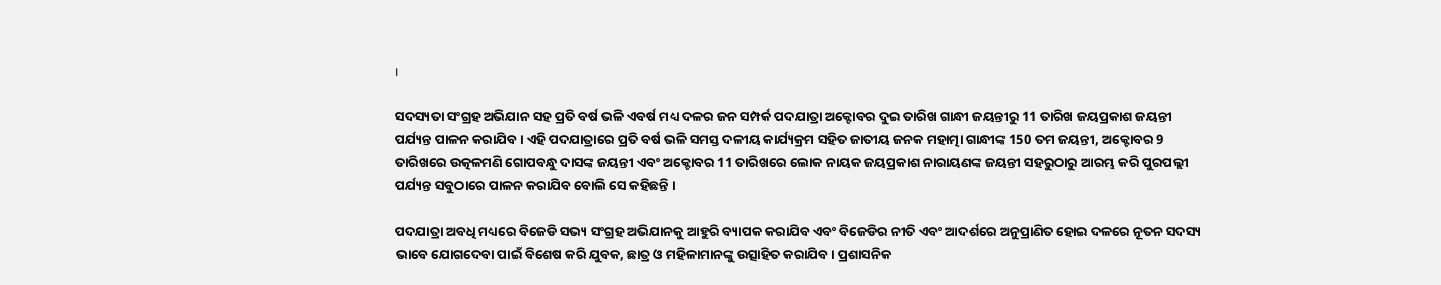।

ସଦସ୍ୟତା ସଂଗ୍ରହ ଅଭିଯାନ ସହ ପ୍ରତି ବର୍ଷ ଭଳି ଏବର୍ଷ ମଧ୍ୟ ଦଳର ଜନ ସମ୍ପର୍କ ପଦଯାତ୍ରା ଅକ୍ଟୋବର ଦୁଇ ତାରିଖ ଗାନ୍ଧୀ ଜୟନ୍ତୀରୁ 11 ତାରିଖ ଜୟପ୍ରକାଶ ଜୟନ୍ତୀ ପର୍ଯ୍ୟନ୍ତ ପାଳନ କରାଯିବ । ଏହି ପଦଯାତ୍ରାରେ ପ୍ରତି ବର୍ଷ ଭଳି ସମସ୍ତ ଦଳୀୟ କାର୍ଯ୍ୟକ୍ରମ ସହିତ ଜାତୀୟ ଜନକ ମହାତ୍ମା ଗାନ୍ଧୀଙ୍କ 150 ତମ ଜୟନ୍ତୀ, ଅକ୍ଟୋବର 9 ତାରିଖରେ ଉତ୍କଳମଣି ଗୋପବନ୍ଧୁ ଦାସଙ୍କ ଜୟନ୍ତୀ ଏବଂ ଅକ୍ଟୋବର 11 ତାରିଖରେ ଲୋକ ନାୟକ ଜୟପ୍ରକାଶ ନାରାୟଣଙ୍କ ଜୟନ୍ତୀ ସହରୁଠାରୁ ଆରମ୍ଭ କରି ପୁରପଲ୍ଲୀ ପର୍ଯ୍ୟନ୍ତ ସବୁଠାରେ ପାଳନ କରାଯିବ ବୋଲି ସେ କହିଛନ୍ତି ।

ପଦଯାତ୍ରା ଅବଧି ମଧ୍ୟରେ ବିଜେଡି ସଭ୍ୟ ସଂଗ୍ରହ ଅଭିଯାନକୁ ଆହୁରି ବ୍ୟାପକ କରାଯିବ ଏବଂ ବିଜେଡିର ନୀତି ଏବଂ ଆଦର୍ଶରେ ଅନୁପ୍ରାଣିତ ହୋଇ ଦଳରେ ନୂତନ ସଦସ୍ୟ ଭାବେ ଯୋଗଦେବା ପାଇଁ ବିଶେଷ କରି ଯୁବକ, ଛାତ୍ର ଓ ମହିଳାମାନଙ୍କୁ ଉତ୍ସାହିତ କରାଯିବ । ପ୍ରଶାସନିକ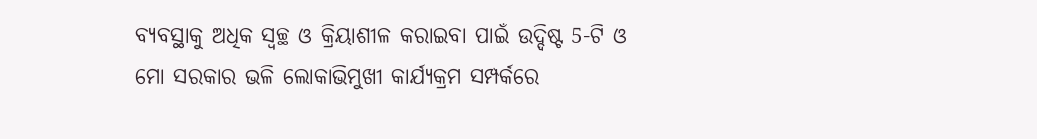ବ୍ୟବସ୍ଥାକୁ ଅଧିକ ସ୍ବଚ୍ଛ ଓ କ୍ରିୟାଶୀଳ କରାଇବା ପାଇଁ ଉଦ୍ଦିଷ୍ଟ 5-ଟି ଓ ମୋ ସରକାର ଭଳି ଲୋକାଭିମୁଖୀ କାର୍ଯ୍ୟକ୍ରମ ସମ୍ପର୍କରେ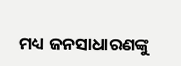ମଧ୍ୟ ଜନସାଧାରଣଙ୍କୁ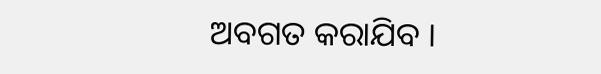ଅବଗତ କରାଯିବ ।